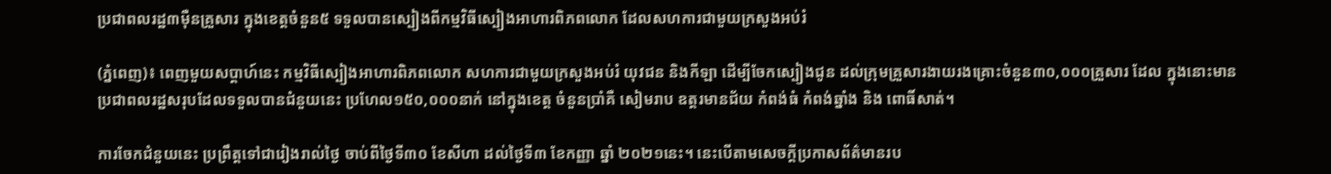ប្រជាពលរដ្ឋ៣ម៉ឺនគ្រួសារ ក្នុងខេត្តចំនួន៥ ទទួលបានស្បៀងពីកម្មវិធីស្បៀងអាហារពិភពលោក ដែលសហការជាមួយក្រសួងអប់រំ

(ភ្នំពេញ)៖ ពេញមួយសប្តាហ៍នេះ កម្មវិធីស្បៀងអាហារពិភពលោក សហការជាមួយក្រសួងអប់រំ យុវជន និងកីឡា ដើម្បីចែកស្បៀងជូន ដល់ក្រុមគ្រួសារងាយរងគ្រោះចំនួន៣០,០០០គ្រួសារ ដែល ក្នុងនោះមានប្រជាពលរដ្ឋសរុបដែលទទួលបានជំនួយនេះ ប្រហែល១៥០,០០០នាក់ នៅក្នុងខេត្ត ចំនួនប្រាំគឺ សៀមរាប ឧត្តរមានជ័យ កំពង់ធំ កំពង់ឆ្នាំង និង ពោធិ៍សាត់។

ការចែកជំនួយនេះ ប្រព្រឹត្តទៅជារៀងរាល់ថ្ងៃ ចាប់ពីថ្ងៃទី៣០ ខែសីហា ដល់ថ្ងៃទី៣ ខែកញ្ញា ឆ្នាំ ២០២១នេះ។ នេះបើតាមសេចក្តីប្រកាសព័ត៌មានរប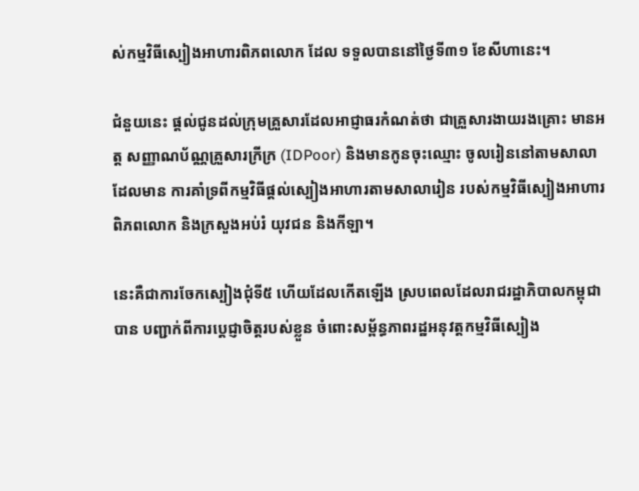ស់កម្មវិធីស្បៀងអាហារពិភពលោក ដែល ទទួលបាននៅថ្ងៃទី៣១ ខែសីហានេះ។

ជំនួយនេះ ផ្តល់ជូនដល់ក្រុមគ្រួសារដែលអាជ្ញាធរកំណត់ថា ជាគ្រួសារងាយរងគ្រោះ មានអត្ត សញ្ញាណប័ណ្ណគ្រួសារក្រីក្រ (IDPoor) និងមានកូនចុះឈ្មោះ ចូលរៀននៅតាមសាលា ដែលមាន ការគាំទ្រពីកម្មវិធីផ្ដល់ស្បៀងអាហារតាមសាលារៀន របស់កម្មវិធីស្បៀងអាហារពិភពលោក និងក្រសួងអប់រំ យុវជន និងកីឡា។

នេះគឺជាការចែកស្បៀងជុំទី៥ ហើយដែលកើតឡើង ស្របពេលដែលរាជរដ្ឋាភិបាលកម្ពុជា បាន បញ្ជាក់ពីការប្តេជ្ញាចិត្តរបស់ខ្លួន ចំពោះសម្ព័ន្ធភាពរដ្ឋអនុវត្តកម្មវិធីស្បៀង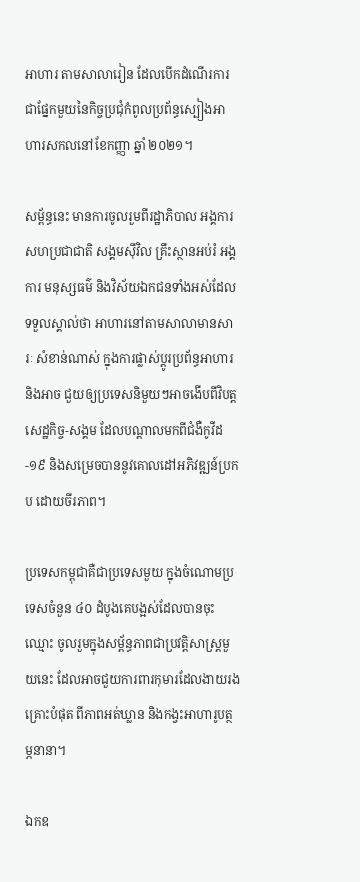អាហារ តាមសាលារៀន ដែលបើកដំណើរការ ជាផ្នែកមួយនៃកិច្ចប្រជុំកំពូលប្រព័ន្ធស្បៀងអាហារសកលនៅខែកញ្ញា ឆ្នាំ ២០២១។

សម្ព័ន្ធនេះ មានការចូលរួមពីរដ្ឋាភិបាល អង្គការសហប្រជាជាតិ សង្គមស៊ីវិល គ្រឹះស្ថានអប់រំ អង្គការ មនុស្សធម៌ និងវិស័យឯកជនទាំងអស់ដែលទទួលស្គាល់ថា អាហារនៅតាមសាលាមានសារៈ សំខាន់ណាស់ ក្នុងការផ្លាស់ប្តូរប្រព័ន្ធអាហារនិងអាច ជួយឲ្យប្រទេសនិមួយៗអាចងើបពីវិបត្ត សេដ្ឋកិច្ច-សង្គម ដែលបណ្តាលមកពីជំងឺកូវីដ -១៩ និងសម្រេចបាននូវគោលដៅអភិវឌ្ឍន៍ប្រកប ដោយចីរភាព។

ប្រទេសកម្ពុជាគឺជាប្រទេសមួយ ក្នុងចំណោមប្រទេសចំនួន ៤០ ដំបូងគេបង្អស់ដែលបានចុះឈ្មោះ ចូលរួមក្នុងសម្ព័ន្ធភាពជាប្រវត្តិសាស្ត្រមួយនេះ ដែលអាចជួយការពារកុមារដែលងាយរងគ្រោះបំផុត ពីភាពអត់ឃ្លាន និងកង្វះអាហារូបត្ថម្ភនានា។

ឯកឧ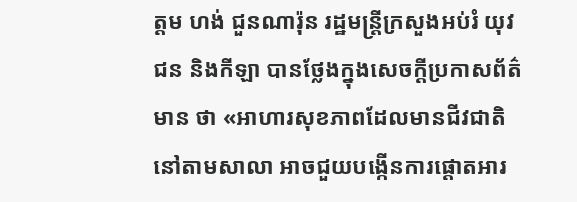ត្តម ហង់ ជួនណារ៉ុន រដ្ឋមន្ត្រីក្រសួងអប់រំ យុវជន និងកីឡា បានថ្លែងក្នុងសេចក្តីប្រកាសព័ត៌មាន ថា «អាហារសុខភាពដែលមានជីវជាតិ នៅតាមសាលា អាចជួយបង្កើនការផ្តោតអារ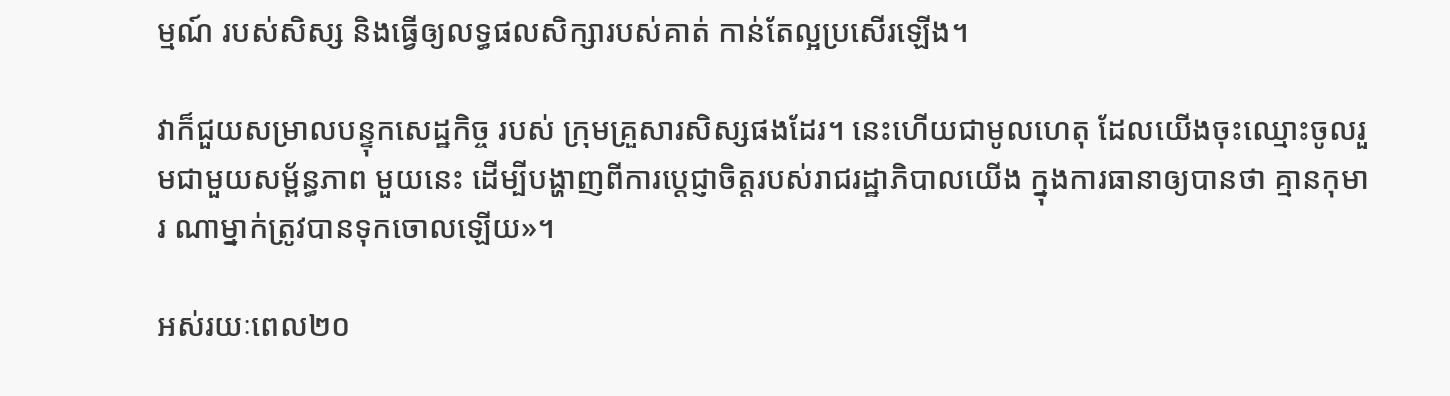ម្មណ៍ របស់សិស្ស និងធ្វើឲ្យលទ្ធផលសិក្សារបស់គាត់ កាន់តែល្អប្រសើរឡើង។

វាក៏ជួយសម្រាលបន្ទុកសេដ្ឋកិច្ច របស់ ក្រុមគ្រួសារសិស្សផងដែរ។ នេះហើយជាមូលហេតុ ដែលយើងចុះឈ្មោះចូលរួមជាមួយសម្ព័ន្ធភាព មួយនេះ ដើម្បីបង្ហាញពីការប្តេជ្ញាចិត្តរបស់រាជរដ្ឋាភិបាលយើង ក្នុងការធានាឲ្យបានថា គ្មានកុមារ ណាម្នាក់ត្រូវបានទុកចោលឡើយ»។

អស់រយៈពេល២០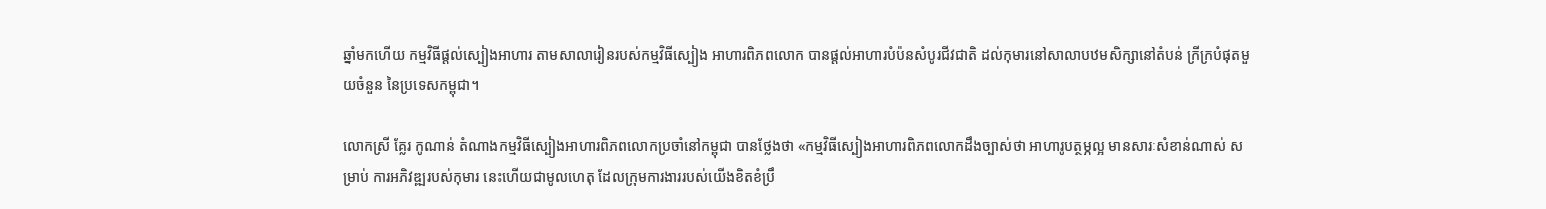ឆ្នាំមកហើយ កម្មវិធីផ្ដល់ស្បៀងអាហារ តាមសាលារៀនរបស់កម្មវិធីស្បៀង អាហារពិភពលោក បានផ្តល់អាហារបំប៉នសំបូរជីវជាតិ ដល់កុមារនៅសាលាបឋមសិក្សានៅតំបន់ ក្រីក្របំផុតមួយចំនួន នៃប្រទេសកម្ពុជា។

លោកស្រី គ្លែរ កូណាន់ តំណាងកម្មវិធីស្បៀងអាហារពិភពលោកប្រចាំនៅកម្ពុជា បានថ្លែងថា «កម្មវិធីស្បៀងអាហារពិភពលោកដឹងច្បាស់ថា អាហារូបត្ថម្ភល្អ មានសារៈសំខាន់ណាស់ សម្រាប់ ការអភិវឌ្ឍរបស់កុមារ នេះហើយជាមូលហេតុ ដែលក្រុមការងាររបស់យើងខិតខំប្រឹ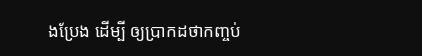ងប្រែង ដើម្បី ឲ្យប្រាកដថាកញ្ចប់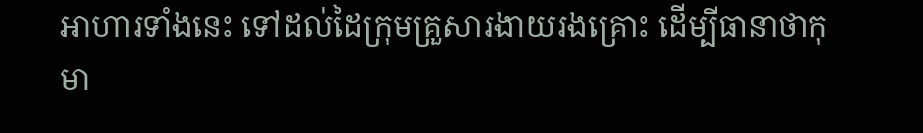អាហារទាំងនេះ ទៅដល់ដៃក្រុមគ្រួសារងាយរងគ្រោះ ដើម្បីធានាថាកុមា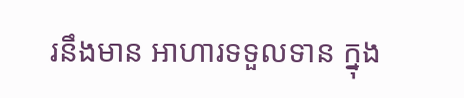រនឹងមាន អាហារទទួលទាន ក្នុង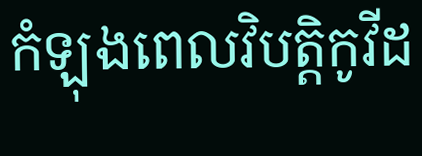កំឡុងពេលវិបត្តិកូវីដ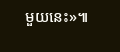មួយនេះ»៕